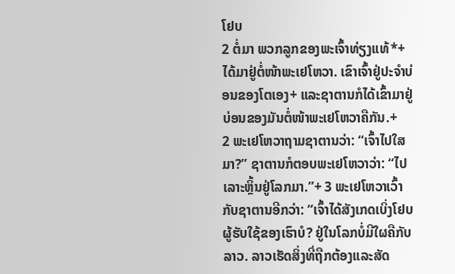ໂຢບ
2 ຕໍ່ມາ ພວກລູກຂອງພະເຈົ້າທ່ຽງແທ້*+ໄດ້ມາຢູ່ຕໍ່ໜ້າພະເຢໂຫວາ. ເຂົາເຈົ້າຢູ່ປະຈຳບ່ອນຂອງໂຕເອງ+ ແລະຊາຕານກໍໄດ້ເຂົ້າມາຢູ່ບ່ອນຂອງມັນຕໍ່ໜ້າພະເຢໂຫວາຄືກັນ.+
2 ພະເຢໂຫວາຖາມຊາຕານວ່າ: “ເຈົ້າໄປໃສມາ?” ຊາຕານກໍຕອບພະເຢໂຫວາວ່າ: “ໄປເລາະຫຼິ້ນຢູ່ໂລກມາ.”+ 3 ພະເຢໂຫວາເວົ້າກັບຊາຕານອີກວ່າ: “ເຈົ້າໄດ້ສັງເກດເບິ່ງໂຢບຜູ້ຮັບໃຊ້ຂອງເຮົາບໍ? ຢູ່ໃນໂລກບໍ່ມີໃຜຄືກັບລາວ. ລາວເຮັດສິ່ງທີ່ຖືກຕ້ອງແລະສັດ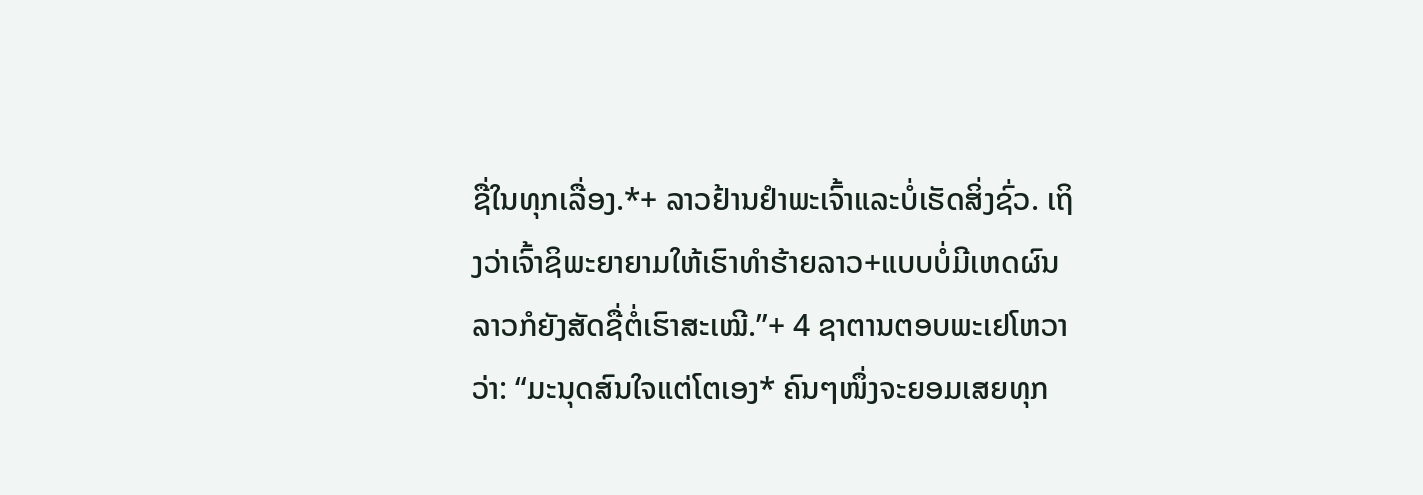ຊື່ໃນທຸກເລື່ອງ.*+ ລາວຢ້ານຢຳພະເຈົ້າແລະບໍ່ເຮັດສິ່ງຊົ່ວ. ເຖິງວ່າເຈົ້າຊິພະຍາຍາມໃຫ້ເຮົາທຳຮ້າຍລາວ+ແບບບໍ່ມີເຫດຜົນ ລາວກໍຍັງສັດຊື່ຕໍ່ເຮົາສະເໝີ.”+ 4 ຊາຕານຕອບພະເຢໂຫວາວ່າ: “ມະນຸດສົນໃຈແຕ່ໂຕເອງ* ຄົນໆໜຶ່ງຈະຍອມເສຍທຸກ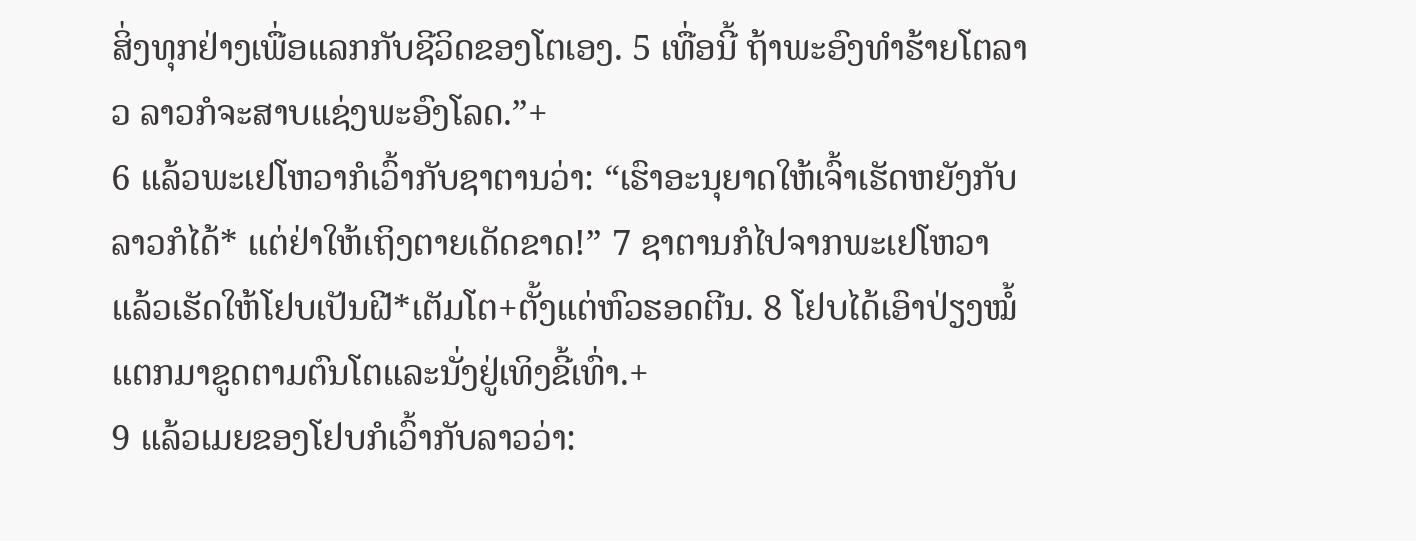ສິ່ງທຸກຢ່າງເພື່ອແລກກັບຊີວິດຂອງໂຕເອງ. 5 ເທື່ອນີ້ ຖ້າພະອົງທຳຮ້າຍໂຕລາວ ລາວກໍຈະສາບແຊ່ງພະອົງໂລດ.”+
6 ແລ້ວພະເຢໂຫວາກໍເວົ້າກັບຊາຕານວ່າ: “ເຮົາອະນຸຍາດໃຫ້ເຈົ້າເຮັດຫຍັງກັບລາວກໍໄດ້* ແຕ່ຢ່າໃຫ້ເຖິງຕາຍເດັດຂາດ!” 7 ຊາຕານກໍໄປຈາກພະເຢໂຫວາ ແລ້ວເຮັດໃຫ້ໂຢບເປັນຝີ*ເຕັມໂຕ+ຕັ້ງແຕ່ຫົວຮອດຕີນ. 8 ໂຢບໄດ້ເອົາປ່ຽງໝໍ້ແຕກມາຂູດຕາມຕົນໂຕແລະນັ່ງຢູ່ເທິງຂີ້ເທົ່າ.+
9 ແລ້ວເມຍຂອງໂຢບກໍເວົ້າກັບລາວວ່າ: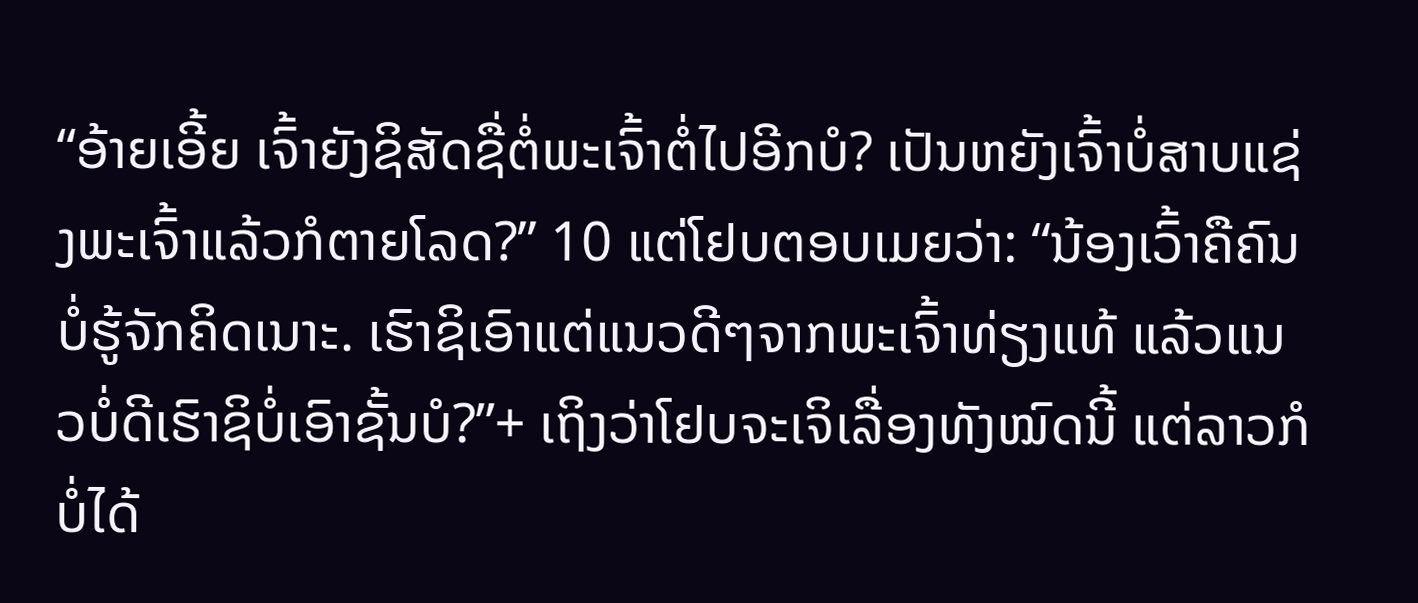“ອ້າຍເອີ້ຍ ເຈົ້າຍັງຊິສັດຊື່ຕໍ່ພະເຈົ້າຕໍ່ໄປອີກບໍ? ເປັນຫຍັງເຈົ້າບໍ່ສາບແຊ່ງພະເຈົ້າແລ້ວກໍຕາຍໂລດ?” 10 ແຕ່ໂຢບຕອບເມຍວ່າ: “ນ້ອງເວົ້າຄືຄົນບໍ່ຮູ້ຈັກຄິດເນາະ. ເຮົາຊິເອົາແຕ່ແນວດີໆຈາກພະເຈົ້າທ່ຽງແທ້ ແລ້ວແນວບໍ່ດີເຮົາຊິບໍ່ເອົາຊັ້ນບໍ?”+ ເຖິງວ່າໂຢບຈະເຈິເລື່ອງທັງໝົດນີ້ ແຕ່ລາວກໍບໍ່ໄດ້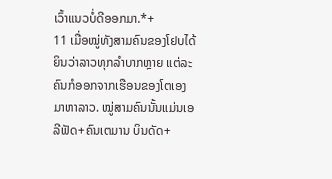ເວົ້າແນວບໍ່ດີອອກມາ.*+
11 ເມື່ອໝູ່ທັງສາມຄົນຂອງໂຢບໄດ້ຍິນວ່າລາວທຸກລຳບາກຫຼາຍ ແຕ່ລະຄົນກໍອອກຈາກເຮືອນຂອງໂຕເອງມາຫາລາວ. ໝູ່ສາມຄົນນັ້ນແມ່ນເອລີຟັດ+ຄົນເຕມານ ບິນດັດ+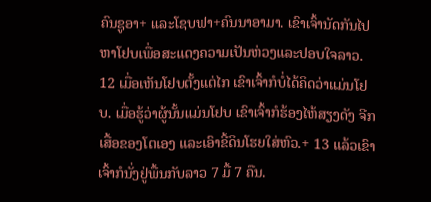ຄົນຊູອາ+ ແລະໂຊບຟາ+ຄົນນາອາມາ. ເຂົາເຈົ້ານັດກັນໄປຫາໂຢບເພື່ອສະແດງຄວາມເປັນຫ່ວງແລະປອບໃຈລາວ. 12 ເມື່ອເຫັນໂຢບຕັ້ງແຕ່ໄກ ເຂົາເຈົ້າກໍບໍ່ໄດ້ຄິດວ່າແມ່ນໂຢບ. ເມື່ອຮູ້ວ່າຜູ້ນັ້ນແມ່ນໂຢບ ເຂົາເຈົ້າກໍຮ້ອງໄຫ້ສຽງດັງ ຈີກເສື້ອຂອງໂຕເອງ ແລະເອົາຂີ້ດິນໂຮຍໃສ່ຫົວ.+ 13 ແລ້ວເຂົາເຈົ້າກໍນັ່ງຢູ່ພື້ນກັບລາວ 7 ມື້ 7 ຄືນ.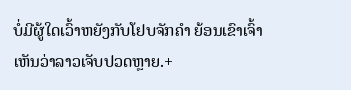ບໍ່ມີຜູ້ໃດເວົ້າຫຍັງກັບໂຢບຈັກຄຳ ຍ້ອນເຂົາເຈົ້າເຫັນວ່າລາວເຈັບປວດຫຼາຍ.+